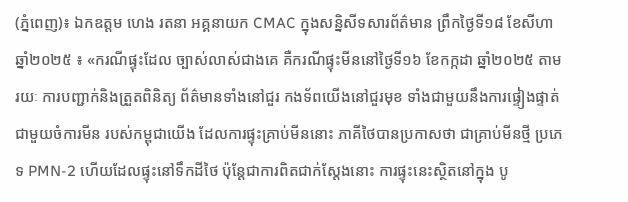(ភ្នំពេញ)៖ ឯកឧត្តម ហេង រតនា អគ្គនាយក CMAC ក្នុងសន្និសីទសារព័ត៌មាន ព្រឹកថ្ងៃទី១៨ ខែសីហា ឆ្នាំ២០២៥ ៖ «ករណីផ្ទុះដែល ច្បាស់លាស់ជាងគេ គឺករណីផ្ទុះមីននៅថ្ងៃទី១៦ ខែកក្កដា ឆ្នាំ២០២៥ តាមរយៈ ការបញ្ជាក់និងត្រួតពិនិត្យ ព័ត៌មានទាំងនៅជួរ កងទ័ពយើងនៅជួរមុខ ទាំងជាមួយនឹងការផ្ទៀងផ្ទាត់ ជាមួយចំការមីន របស់កម្ពុជាយើង ដែលការផ្ទុះគ្រាប់មីននោះ ភាគីថៃបានប្រកាសថា ជាគ្រាប់មីនថ្មី ប្រភេទ PMN-2 ហើយដែលផ្ទុះនៅទឹកដីថៃ ប៉ុន្តែជាការពិតជាក់ស្តែងនោះ ការផ្ទុះនេះស្ថិតនៅក្នុង បូ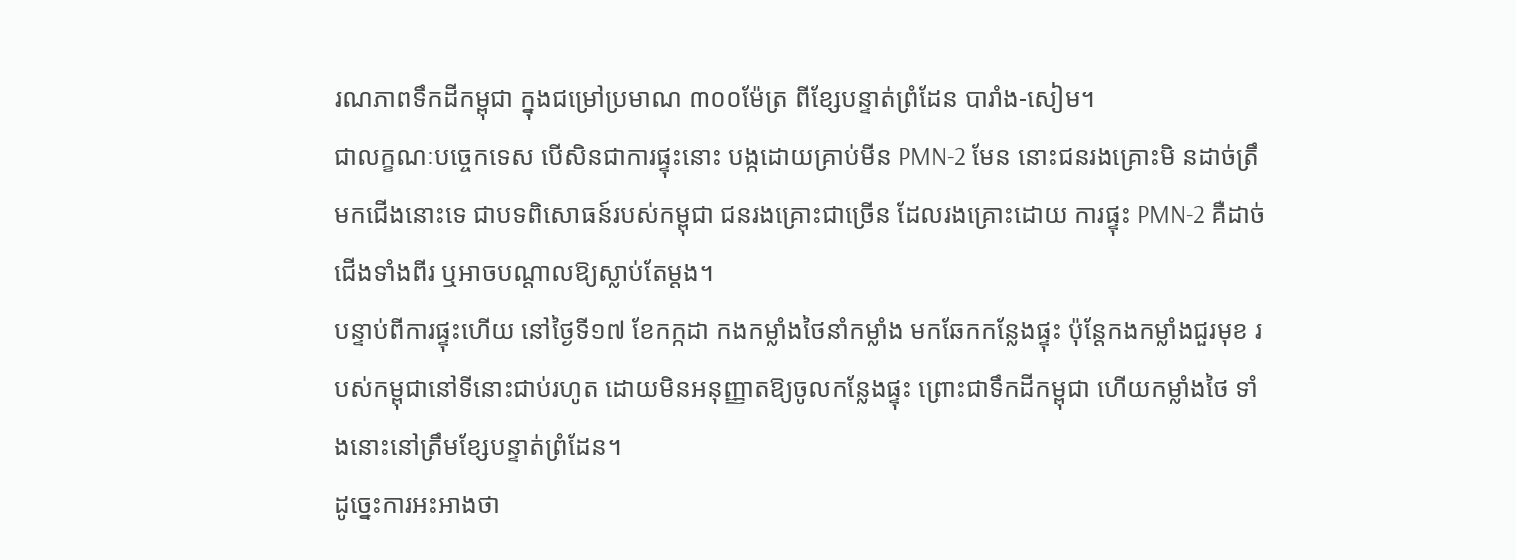រណភាពទឹកដីកម្ពុជា ក្នុងជម្រៅប្រមាណ ៣០០ម៉ែត្រ ពីខ្សែបន្ទាត់ព្រំដែន បារាំង-សៀម។
ជាលក្ខណៈបច្ចេកទេស បើសិនជាការផ្ទុះនោះ បង្កដោយគ្រាប់មីន PMN-2 មែន នោះជនរងគ្រោះមិ នដាច់ត្រឹមកជើងនោះទេ ជាបទពិសោធន៍របស់កម្ពុជា ជនរងគ្រោះជាច្រើន ដែលរងគ្រោះដោយ ការផ្ទុះ PMN-2 គឺដាច់ជើងទាំងពីរ ឬអាចបណ្តាលឱ្យស្លាប់តែម្តង។
បន្ទាប់ពីការផ្ទុះហើយ នៅថ្ងៃទី១៧ ខែកក្កដា កងកម្លាំងថៃនាំកម្លាំង មកឆែកកន្លែងផ្ទុះ ប៉ុន្តែកងកម្លាំងជួរមុខ របស់កម្ពុជានៅទីនោះជាប់រហូត ដោយមិនអនុញ្ញាតឱ្យចូលកន្លែងផ្ទុះ ព្រោះជាទឹកដីកម្ពុជា ហើយកម្លាំងថៃ ទាំងនោះនៅត្រឹមខ្សែបន្ទាត់ព្រំដែន។
ដូច្នេះការអះអាងថា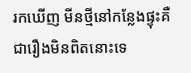រកឃើញ មីនថ្មីនៅកន្លែងផ្ទុះគឺ ជារឿងមិនពិតនោះទេ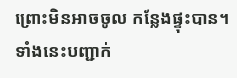ព្រោះមិនអាចចូល កន្លែងផ្ទុះបាន។ ទាំងនេះបញ្ជាក់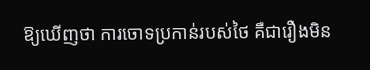ឱ្យឃើញថា ការចោទប្រកាន់របស់ថៃ គឺជារឿងមិន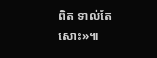ពិត ទាល់តែសោះ»៕